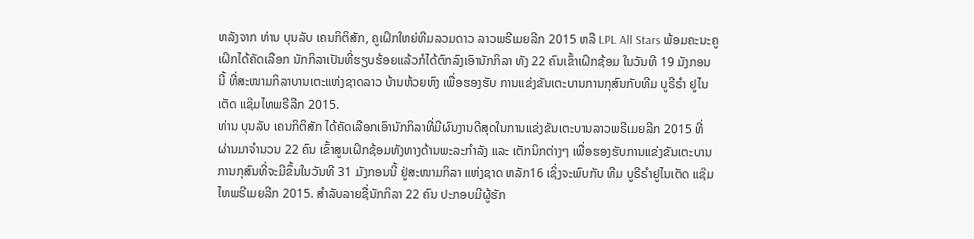ຫລັງຈາກ ທ່ານ ບຸນລັບ ເຄນກິຕິສັກ, ຄູເຝິກໃຫຍ່ທີມລວມດາວ ລາວພຣີເມຍລີກ 2015 ຫລື LPL All Stars ພ້ອມຄະນະຄູເຝິກໄດ້ຄັດເລືອກ ນັກກິລາເປັນທີ່ຮຽບຮ້ອຍແລ້ວກໍໄດ້ຕົກລົງເອົານັກກິລາ ທັງ 22 ຄົນເຂົ້າເຝິກຊ້ອມ ໃນວັນທີ 19 ມັງກອນນີ້ ທີ່ສະໜາມກິລາບານເຕະແຫ່ງຊາດລາວ ບ້ານຫ້ວຍຫົງ ເພື່ອຮອງຮັບ ການແຂ່ງຂັນເຕະບານການກຸສົນກັບທີມ ບູຣີຣຳ ຢູໄນເຕັດ ແຊ໊ມໄທພຣີລີກ 2015.
ທ່ານ ບຸນລັບ ເຄນກິຕິສັກ ໄດ້ຄັດເລືອກເອົານັກກິລາທີ່ມີຜົນງານດີສຸດໃນການແຂ່ງຂັນເຕະບານລາວພຣີເມຍລີກ 2015 ທີ່ ຜ່ານມາຈຳນວນ 22 ຄົນ ເຂົ້າສູນເຝິກຊ້ອມທັງທາງດ້ານພະລະກຳລັງ ແລະ ເຕັກນິກຕ່າງໆ ເພື່ອຮອງຮັບການແຂ່ງຂັນເຕະບານການກຸສົນທີ່ຈະມີຂຶ້ນໃນວັນທີ 31 ມັງກອນນີ້ ຢູ່ສະໜາມກິລາ ແຫ່ງຊາດ ຫລັກ16 ເຊິ່ງຈະພົບກັບ ທີມ ບູຣີຣຳຢູໄນເຕັດ ແຊ໊ມໄທພຣີເມຍລີກ 2015. ສຳລັບລາຍຊື່ນັກກິລາ 22 ຄົນ ປະກອບມີຜູ້ຮັກ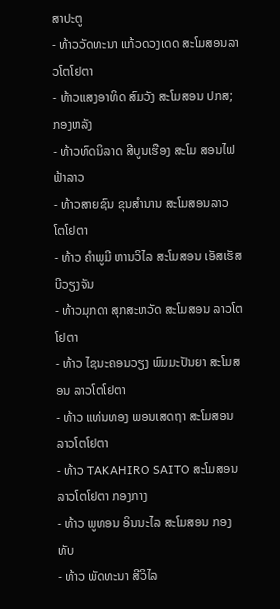ສາປະຕູ
- ທ້າວວັດທະນາ ແກ້ວດວງເດດ ສະໂມສອນລາວໂຕໂຢຕາ
- ທ້າວແສງອາທິດ ສົມວັງ ສະໂມສອນ ປກສ; ກອງຫລັງ
- ທ້າວທົດນິລາດ ສີບູນເຮືອງ ສະໂມ ສອນໄຟຟ້າລາວ
- ທ້າວສາຍຊົນ ຂຸນສຳນານ ສະໂມສອນລາວ ໂຕໂຢຕາ
- ທ້າວ ຄຳພູມີ ຫານວິໄລ ສະໂມສອນ ເອັສເຮັສບີວຽງຈັນ
- ທ້າວມຸກດາ ສຸກສະຫວັດ ສະໂມສອນ ລາວໂຕໂຢຕາ
- ທ້າວ ໄຊນະຄອນວຽງ ພົມມະປັນຍາ ສະໂມສອນ ລາວໂຕໂຢຕາ
- ທ້າວ ແທ່ນທອງ ພອນເສດຖາ ສະໂມສອນ ລາວໂຕໂຢຕາ
- ທ້າວ TAKAHIRO SAITO ສະໂມສອນລາວໂຕໂຢຕາ ກອງກາງ
- ທ້າວ ພູທອນ ອິນນະໄລ ສະໂມສອນ ກອງທັບ
- ທ້າວ ພັດທະນາ ສີວິໄລ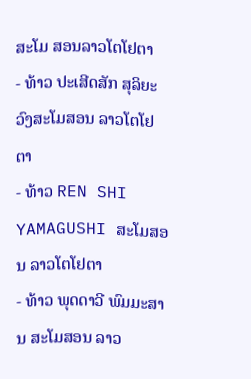ສະໂມ ສອນລາວໂຕໂຢຕາ
- ທ້າວ ປະເສີດສັກ ສຸລິຍະວົງສະໂມສອນ ລາວໂຕໂຢຕາ
- ທ້າວ REN SHI YAMAGUSHI ສະໂມສອນ ລາວໂຕໂຢຕາ
- ທ້າວ ພຸດດາວີ ພົມມະສານ ສະໂມສອນ ລາວ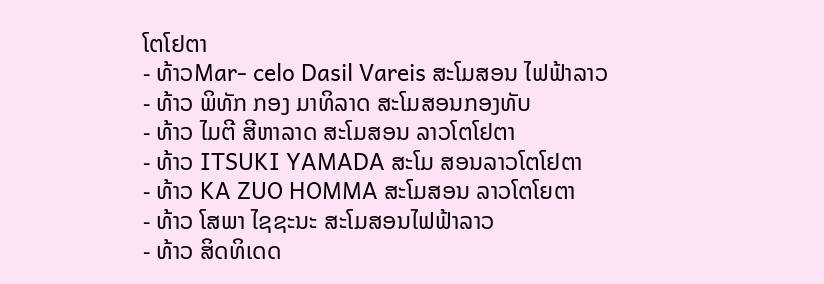ໂຕໂຢຕາ
- ທ້າວMar- celo Dasil Vareis ສະໂມສອນ ໄຟຟ້າລາວ
- ທ້າວ ພິທັກ ກອງ ມາທິລາດ ສະໂມສອນກອງທັບ
- ທ້າວ ໄມຕີ ສີຫາລາດ ສະໂມສອນ ລາວໂຕໂຢຕາ
- ທ້າວ ITSUKI YAMADA ສະໂມ ສອນລາວໂຕໂຢຕາ
- ທ້າວ KA ZUO HOMMA ສະໂມສອນ ລາວໂຕໂຍຕາ
- ທ້າວ ໂສພາ ໄຊຊະນະ ສະໂມສອນໄຟຟ້າລາວ
- ທ້າວ ສິດທິເດດ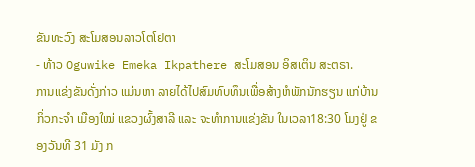ຂັນທະວົງ ສະໂມສອນລາວໂຕໂຢຕາ
- ທ້າວ Oguwike Emeka Ikpathere ສະໂມສອນ ອິສເຕິນ ສະຕຣາ.
ການແຂ່ງຂັນດັ່ງກ່າວ ແມ່ນຫາ ລາຍໄດ້ໄປສົມທົບທຶນເພື່ອສ້າງຫໍພັກນັກຮຽນ ແກ່ບ້ານ ກິ່ວກະຈຳ ເມືອງໃໝ່ ແຂວງຜົ້ງສາລີ ແລະ ຈະທຳການແຂ່ງຂັນ ໃນເວລາ18:30 ໂມງຢູ່ ຂອງວັນທີ 31 ມັງ ກ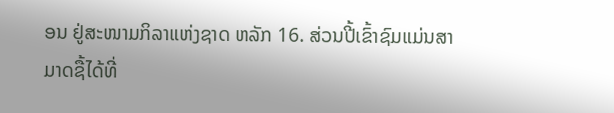ອນ ຢູ່ສະໜາມກິລາແຫ່ງຊາດ ຫລັກ 16. ສ່ວນປີ້ເຂົ້າຊົມແມ່ນສາມາດຊື້ໄດ້ທີ່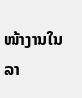ໜ້າງານໃນລາ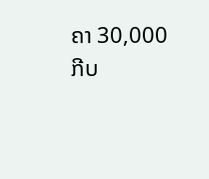ຄາ 30,000 ກີບ